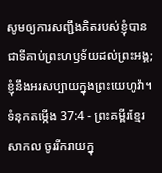សូមឲ្យការសញ្ជឹងគិតរបស់ខ្ញុំបានជាទីគាប់ព្រះហឫទ័យដល់ព្រះអង្គ; ខ្ញុំនឹងអរសប្បាយក្នុងព្រះយេហូវ៉ា។
ទំនុកតម្កើង 37:4 - ព្រះគម្ពីរខ្មែរសាកល ចូររីករាយក្នុ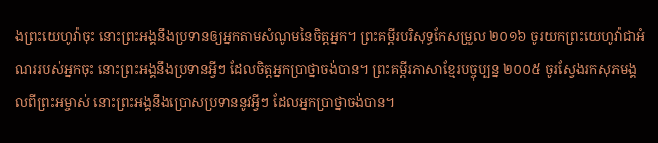ងព្រះយេហូវ៉ាចុះ នោះព្រះអង្គនឹងប្រទានឲ្យអ្នកតាមសំណូមនៃចិត្តអ្នក។ ព្រះគម្ពីរបរិសុទ្ធកែសម្រួល ២០១៦ ចូរយកព្រះយេហូវ៉ាជាអំណររបស់អ្នកចុះ នោះព្រះអង្គនឹងប្រទានអ្វីៗ ដែលចិត្តអ្នកប្រាថ្នាចង់បាន។ ព្រះគម្ពីរភាសាខ្មែរបច្ចុប្បន្ន ២០០៥ ចូរស្វែងរកសុភមង្គលពីព្រះអម្ចាស់ នោះព្រះអង្គនឹងប្រោសប្រទាននូវអ្វីៗ ដែលអ្នកប្រាថ្នាចង់បាន។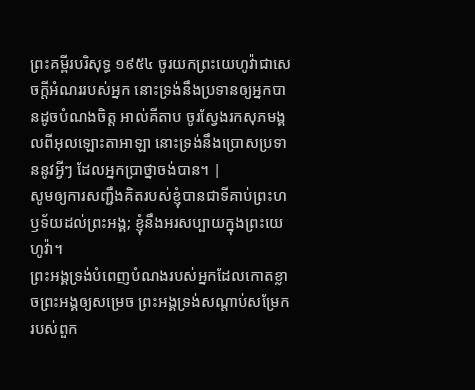ព្រះគម្ពីរបរិសុទ្ធ ១៩៥៤ ចូរយកព្រះយេហូវ៉ាជាសេចក្ដីអំណររបស់អ្នក នោះទ្រង់នឹងប្រទានឲ្យអ្នកបានដូចបំណងចិត្ត អាល់គីតាប ចូរស្វែងរកសុភមង្គលពីអុលឡោះតាអាឡា នោះទ្រង់នឹងប្រោសប្រទាននូវអ្វីៗ ដែលអ្នកប្រាថ្នាចង់បាន។ |
សូមឲ្យការសញ្ជឹងគិតរបស់ខ្ញុំបានជាទីគាប់ព្រះហឫទ័យដល់ព្រះអង្គ; ខ្ញុំនឹងអរសប្បាយក្នុងព្រះយេហូវ៉ា។
ព្រះអង្គទ្រង់បំពេញបំណងរបស់អ្នកដែលកោតខ្លាចព្រះអង្គឲ្យសម្រេច ព្រះអង្គទ្រង់សណ្ដាប់សម្រែករបស់ពួក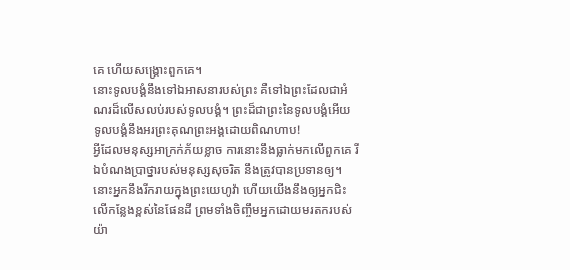គេ ហើយសង្គ្រោះពួកគេ។
នោះទូលបង្គំនឹងទៅឯអាសនារបស់ព្រះ គឺទៅឯព្រះដែលជាអំណរដ៏លើសលប់របស់ទូលបង្គំ។ ព្រះដ៏ជាព្រះនៃទូលបង្គំអើយ ទូលបង្គំនឹងអរព្រះគុណព្រះអង្គដោយពិណហាប!
អ្វីដែលមនុស្សអាក្រក់ភ័យខ្លាច ការនោះនឹងធ្លាក់មកលើពួកគេ រីឯបំណងប្រាថ្នារបស់មនុស្សសុចរិត នឹងត្រូវបានប្រទានឲ្យ។
នោះអ្នកនឹងរីករាយក្នុងព្រះយេហូវ៉ា ហើយយើងនឹងឲ្យអ្នកជិះលើកន្លែងខ្ពស់នៃផែនដី ព្រមទាំងចិញ្ចឹមអ្នកដោយមរតករបស់យ៉ា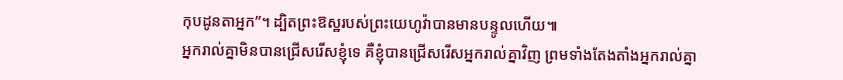កុបដូនតាអ្នក”។ ដ្បិតព្រះឱស្ឋរបស់ព្រះយេហូវ៉ាបានមានបន្ទូលហើយ៕
អ្នករាល់គ្នាមិនបានជ្រើសរើសខ្ញុំទេ គឺខ្ញុំបានជ្រើសរើសអ្នករាល់គ្នាវិញ ព្រមទាំងតែងតាំងអ្នករាល់គ្នា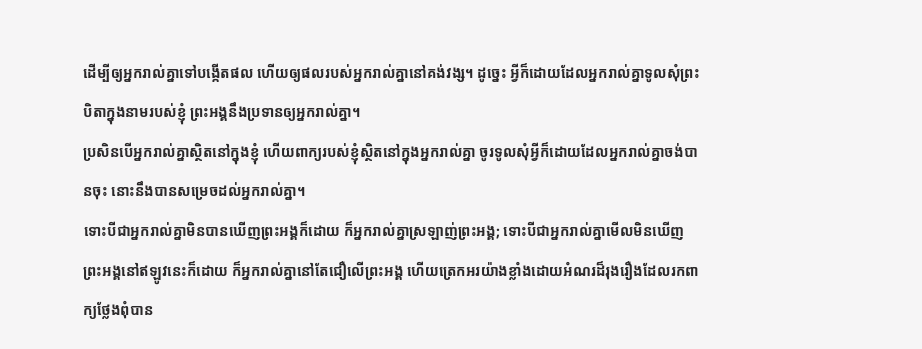ដើម្បីឲ្យអ្នករាល់គ្នាទៅបង្កើតផល ហើយឲ្យផលរបស់អ្នករាល់គ្នានៅគង់វង្ស។ ដូច្នេះ អ្វីក៏ដោយដែលអ្នករាល់គ្នាទូលសុំព្រះបិតាក្នុងនាមរបស់ខ្ញុំ ព្រះអង្គនឹងប្រទានឲ្យអ្នករាល់គ្នា។
ប្រសិនបើអ្នករាល់គ្នាស្ថិតនៅក្នុងខ្ញុំ ហើយពាក្យរបស់ខ្ញុំស្ថិតនៅក្នុងអ្នករាល់គ្នា ចូរទូលសុំអ្វីក៏ដោយដែលអ្នករាល់គ្នាចង់បានចុះ នោះនឹងបានសម្រេចដល់អ្នករាល់គ្នា។
ទោះបីជាអ្នករាល់គ្នាមិនបានឃើញព្រះអង្គក៏ដោយ ក៏អ្នករាល់គ្នាស្រឡាញ់ព្រះអង្គ; ទោះបីជាអ្នករាល់គ្នាមើលមិនឃើញព្រះអង្គនៅឥឡូវនេះក៏ដោយ ក៏អ្នករាល់គ្នានៅតែជឿលើព្រះអង្គ ហើយត្រេកអរយ៉ាងខ្លាំងដោយអំណរដ៏រុងរឿងដែលរកពាក្យថ្លែងពុំបាន